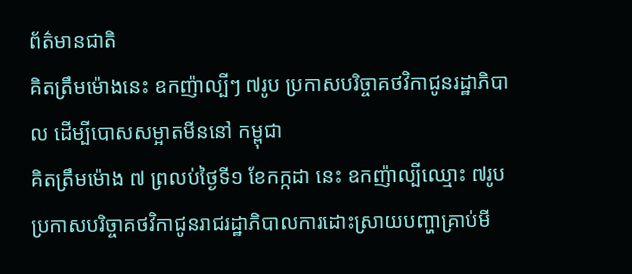ព័ត៌មានជាតិ
គិតត្រឹមម៉ោងនេះ ឧកញ៉ាល្បីៗ ៧រូប ប្រកាសបរិច្ចាគថវិកាជូនរដ្ឋាភិបាល ដើម្បីបោសសម្អាតមីននៅ កម្ពុជា
គិតត្រឹមម៉ោង ៧ ព្រលប់ថ្ងៃទី១ ខែកក្កដា នេះ ឧកញ៉ាល្បីឈ្មោះ ៧រូប ប្រកាសបរិច្ចាគថវិកាជូនរាជរដ្ឋាភិបាលការដោះស្រាយបញ្ហាគ្រាប់មី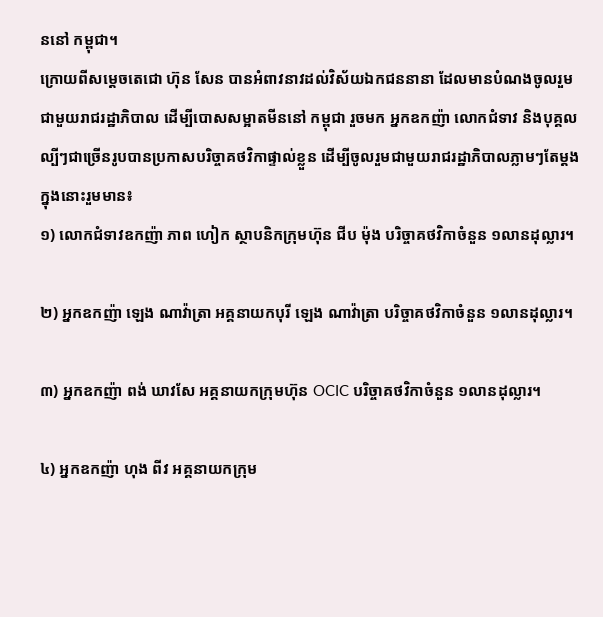ននៅ កម្ពុជា។
ក្រោយពីសម្តេចតេជោ ហ៊ុន សែន បានអំពាវនាវដល់វិស័យឯកជននានា ដែលមានបំណងចូលរួមជាមួយរាជរដ្ឋាភិបាល ដើម្បីបោសសម្អាតមីននៅ កម្ពុជា រួចមក អ្នកឧកញ៉ា លោកជំទាវ និងបុគ្គលល្បីៗជាច្រើនរូបបានប្រកាសបរិច្ចាគថវិកាផ្ទាល់ខ្លួន ដើម្បីចូលរួមជាមួយរាជរដ្ឋាភិបាលភ្លាមៗតែម្ដង ក្នុងនោះរួមមាន៖
១) លោកជំទាវឧកញ៉ា ភាព ហៀក ស្ថាបនិកក្រុមហ៊ុន ជីប ម៉ុង បរិច្ចាគថវិកាចំនួន ១លានដុល្លារ។

២) អ្នកឧកញ៉ា ឡេង ណាវ៉ាត្រា អគ្គនាយកបុរី ឡេង ណាវ៉ាត្រា បរិច្ចាគថវិកាចំនួន ១លានដុល្លារ។

៣) អ្នកឧកញ៉ា ពង់ ឃាវសែ អគ្គនាយកក្រុមហ៊ុន OCIC បរិច្ចាគថវិកាចំនួន ១លានដុល្លារ។

៤) អ្នកឧកញ៉ា ហុង ពីវ អគ្គនាយកក្រុម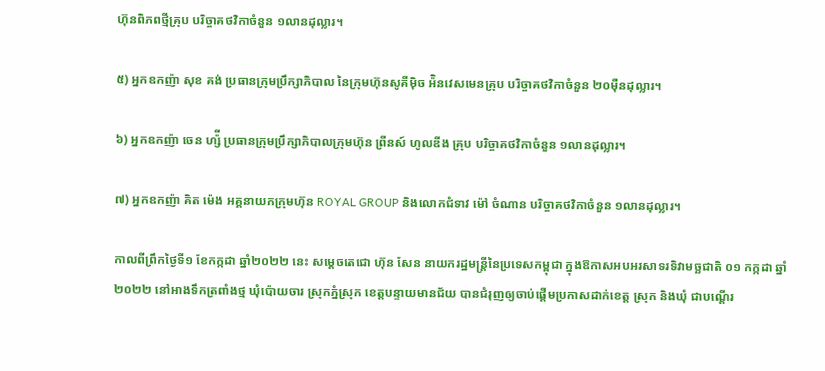ហ៊ុនពិភពថ្មីគ្រុប បរិច្ចាគថវិកាចំនួន ១លានដុល្លារ។

៥) អ្នកឧកញ៉ា សុខ គង់ ប្រធានក្រុមប្រឹក្សាភិបាល នៃក្រុមហ៊ុនសូគីម៉ិច អ៉ិនវេសមេនគ្រុប បរិច្ចាគថវិកាចំនួន ២០ម៉ឺនដុល្លារ។

៦) អ្នកឧកញ៉ា ចេន ហ្ស៉ី ប្រធានក្រុមប្រឹក្សាភិបាលក្រុមហ៊ុន ព្រីនស៍ ហូលឌីង គ្រុប បរិច្ចាគថវិកាចំនួន ១លានដុល្លារ។

៧) អ្នកឧកញ៉ា គិត ម៉េង អគ្គនាយកក្រុមហ៊ុន ROYAL GROUP និងលោកជំទាវ ម៉ៅ ចំណាន បរិច្ចាគថវិកាចំនួន ១លានដុល្លារ។

កាលពីព្រឹកថ្ងៃទី១ ខែកក្កដា ឆ្នាំ២០២២ នេះ សម្តេចតេជោ ហ៊ុន សែន នាយករដ្ឋមន្រ្តីនៃប្រទេសកម្ពុជា ក្នុងឱកាសអបអរសាទរទិវាមច្ឆជាតិ ០១ កក្កដា ឆ្នាំ២០២២ នៅអាងទឹកត្រពាំងថ្ម ឃុំប៉ោយចារ ស្រុកភ្នំស្រុក ខេត្តបន្ទាយមានជ័យ បានជំរុញឲ្យចាប់ផ្ដើមប្រកាសដាក់ខេត្ត ស្រុក និងឃុំ ជាបណ្ដើរ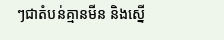ៗជាតំបន់គ្មានមីន និងស្នើ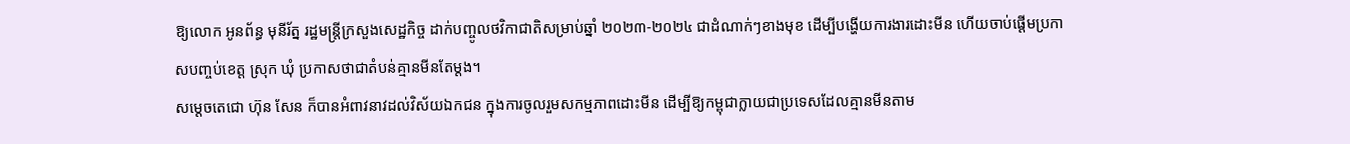ឱ្យលោក អូនព័ន្ធ មុនីរ័ត្ន រដ្ឋមន្ត្រីក្រសួងសេដ្ឋកិច្ច ដាក់បញ្ចូលថវិកាជាតិសម្រាប់ឆ្នាំ ២០២៣-២០២៤ ជាដំណាក់ៗខាងមុខ ដើម្បីបង្ហើយការងារដោះមីន ហើយចាប់ផ្ដើមប្រកាសបញ្ចប់ខេត្ត ស្រុក ឃុំ ប្រកាសថាជាតំបន់គ្មានមីនតែម្ដង។
សម្ដេចតេជោ ហ៊ុន សែន ក៏បានអំពាវនាវដល់វិស័យឯកជន ក្នុងការចូលរួមសកម្មភាពដោះមីន ដើម្បីឱ្យកម្ពុជាក្លាយជាប្រទេសដែលគ្មានមីនតាម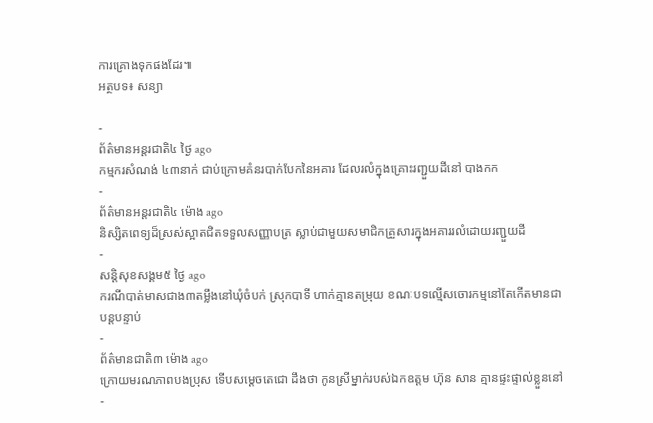ការគ្រោងទុកផងដែរ៕
អត្ថបទ៖ សន្យា

-
ព័ត៌មានអន្ដរជាតិ៤ ថ្ងៃ ago
កម្មករសំណង់ ៤៣នាក់ ជាប់ក្រោមគំនរបាក់បែកនៃអគារ ដែលរលំក្នុងគ្រោះរញ្ជួយដីនៅ បាងកក
-
ព័ត៌មានអន្ដរជាតិ៤ ម៉ោង ago
និស្សិតពេទ្យដ៏ស្រស់ស្អាតជិតទទួលសញ្ញាបត្រ ស្លាប់ជាមួយសមាជិកគ្រួសារក្នុងអគាររលំដោយរញ្ជួយដី
-
សន្តិសុខសង្គម៥ ថ្ងៃ ago
ករណីបាត់មាសជាង៣តម្លឹងនៅឃុំចំបក់ ស្រុកបាទី ហាក់គ្មានតម្រុយ ខណៈបទល្មើសចោរកម្មនៅតែកើតមានជាបន្តបន្ទាប់
-
ព័ត៌មានជាតិ៣ ម៉ោង ago
ក្រោយមរណភាពបងប្រុស ទើបសម្ដេចតេជោ ដឹងថា កូនស្រីម្នាក់របស់ឯកឧត្តម ហ៊ុន សាន គ្មានផ្ទះផ្ទាល់ខ្លួននៅ
-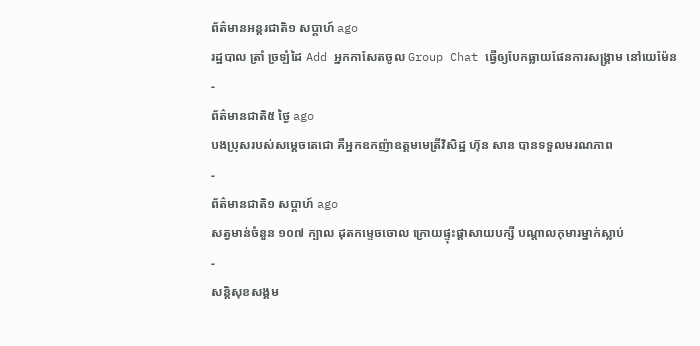ព័ត៌មានអន្ដរជាតិ១ សប្តាហ៍ ago
រដ្ឋបាល ត្រាំ ច្រឡំដៃ Add អ្នកកាសែតចូល Group Chat ធ្វើឲ្យបែកធ្លាយផែនការសង្គ្រាម នៅយេម៉ែន
-
ព័ត៌មានជាតិ៥ ថ្ងៃ ago
បងប្រុសរបស់សម្ដេចតេជោ គឺអ្នកឧកញ៉ាឧត្តមមេត្រីវិសិដ្ឋ ហ៊ុន សាន បានទទួលមរណភាព
-
ព័ត៌មានជាតិ១ សប្តាហ៍ ago
សត្វមាន់ចំនួន ១០៧ ក្បាល ដុតកម្ទេចចោល ក្រោយផ្ទុះផ្ដាសាយបក្សី បណ្តាលកុមារម្នាក់ស្លាប់
-
សន្តិសុខសង្គម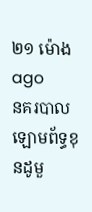២១ ម៉ោង ago
នគរបាលឡោមព័ទ្ធខុនដូមួ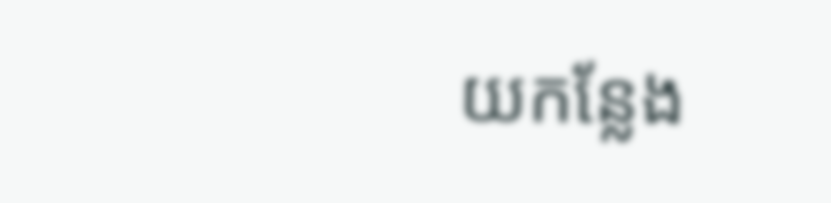យកន្លែង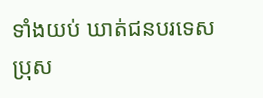ទាំងយប់ ឃាត់ជនបរទេសប្រុស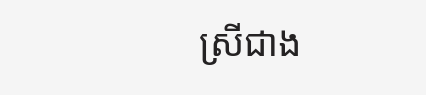ស្រីជាង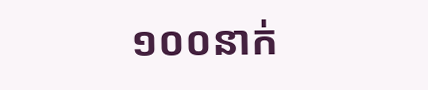១០០នាក់